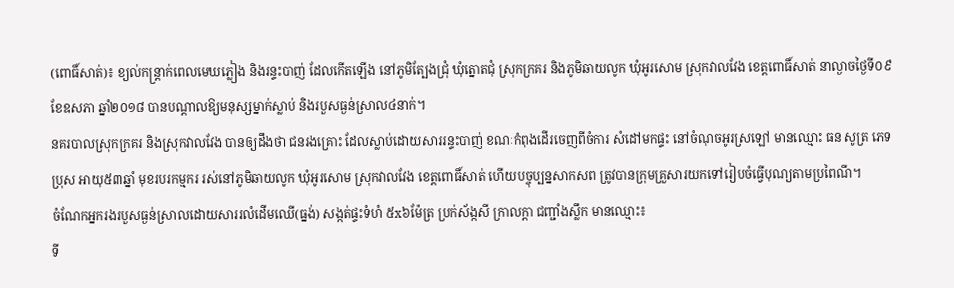(ពោធិ៍សាត់)៖ ខ្យល់កន្ត្រាក់ពេលមេឃភ្លៀង និងរន្ទះបាញ់ ដែលកើតឡើង នៅភូមិត្បែងជ្រុំ ឃុំត្នោតជុំ ស្រុកក្រគរ និងភូមិឆាយលូក ឃុំអូរសោម ស្រុកវាលវែង ខេត្តពោធិ៍សាត់ នាល្ងាចថ្ងៃទី០៩ ខែឧសភា ឆ្នាំ២០១៨ បានបណ្តាលឱ្យមនុស្សម្នាក់ស្លាប់ និងរបួសធ្ងន់ស្រាល៤នាក់។
នគរបាលស្រុកក្រគរ និងស្រុកវាលវែង បានឲ្យដឹងថា ជនរងគ្រោះ ដែលស្លាប់ដោយសាររន្ទះបាញ់ ខណៈកំពុងដើរចេញពីចំការ សំដៅមកផ្ទះ នៅចំណុចអូរស្រឡៅ មានឈ្មោះ ធន សូត្រ ភេទប្រុស អាយុ៥៣ឆ្នាំ មុខរបរកម្មករ រស់នៅភូមិឆាយលូក ឃុំអូរសោម ស្រុកវាលវែង ខេត្តពោធិ៍សាត់ ហើយបច្ចុប្បន្នសាកសព ត្រូវបានក្រុមគ្រួសារយកទៅរៀបចំធ្វើបុណ្យតាមប្រពៃណី។
ចំណែកអ្នករងរបួសធ្ងន់ស្រាលដោយសាររលំដើមឈើ(ធ្នង់) សង្កត់ផ្ទះទំហំ ៥x៦ម៉ែត្រ ប្រក់ស័ង្កសី ក្រាលក្តា ជញ្ជាំងស្លឹក មានឈ្មោះ៖
ទី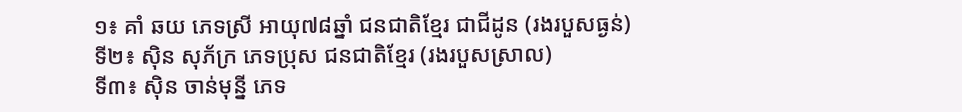១៖ គាំ ឆយ ភេទស្រី អាយុ៧៨ឆ្នាំ ជនជាតិខ្មែរ ជាជីដូន (រងរបួសធ្ងន់)
ទី២៖ ស៊ិន សុភ័ក្រ ភេទប្រុស ជនជាតិខ្មែរ (រងរបួសស្រាល)
ទី៣៖ ស៊ិន ចាន់មុន្នី ភេទ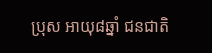ប្រុស អាយុ៨ឆ្នាំ ជនជាតិ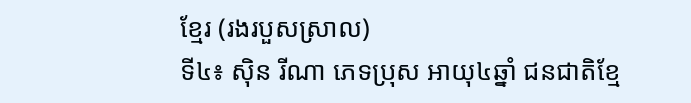ខ្មែរ (រងរបួសស្រាល)
ទី៤៖ ស៊ិន រីណា ភេទប្រុស អាយុ៤ឆ្នាំ ជនជាតិខ្មែ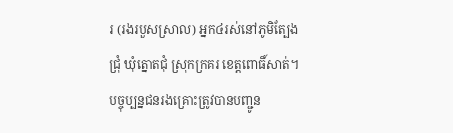រ (រងរបួសស្រាល) អ្នក៤រស់នៅភូមិត្បែងជ្រុំ ឃុំត្នោតជុំ ស្រុកក្រគរ ខេត្តពោធិ៍សាត់។ បច្ចុប្បន្នជនរងគ្រោះត្រូវបានបញ្ជូន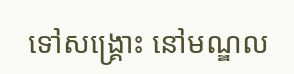ទៅសង្គ្រោះ នៅមណ្ឌល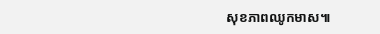សុខភាពឈូកមាស៕